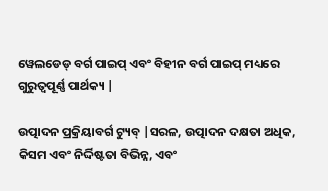ୱେଲଡେଡ୍ ବର୍ଗ ପାଇପ୍ ଏବଂ ବିହୀନ ବର୍ଗ ପାଇପ୍ ମଧ୍ୟରେ ଗୁରୁତ୍ୱପୂର୍ଣ୍ଣ ପାର୍ଥକ୍ୟ |

ଉତ୍ପାଦନ ପ୍ରକ୍ରିୟାବର୍ଗ ଟ୍ୟୁବ୍ |ସରଳ, ଉତ୍ପାଦନ ଦକ୍ଷତା ଅଧିକ, କିସମ ଏବଂ ନିର୍ଦ୍ଦିଷ୍ଟତା ବିଭିନ୍ନ, ଏବଂ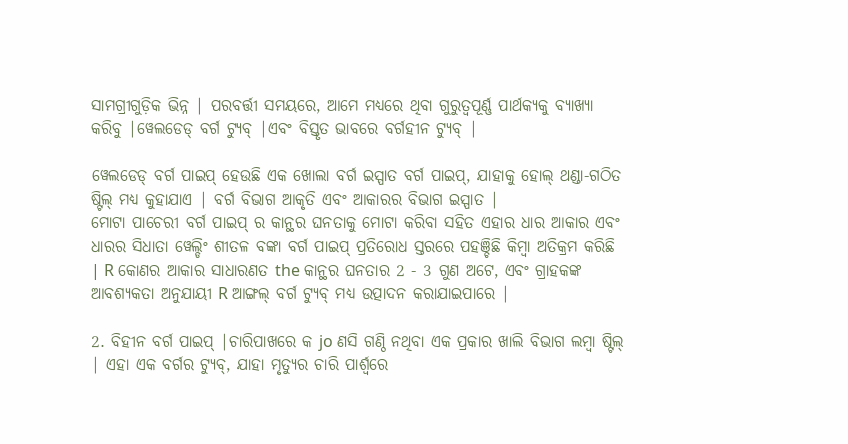ସାମଗ୍ରୀଗୁଡ଼ିକ ଭିନ୍ନ | ପରବର୍ତ୍ତୀ ସମୟରେ, ଆମେ ମଧ୍ୟରେ ଥିବା ଗୁରୁତ୍ୱପୂର୍ଣ୍ଣ ପାର୍ଥକ୍ୟକୁ ବ୍ୟାଖ୍ୟା କରିବୁ |ୱେଲଡେଡ୍ ବର୍ଗ ଟ୍ୟୁବ୍ |ଏବଂ ବିସ୍ତୃତ ଭାବରେ ବର୍ଗହୀନ ଟ୍ୟୁବ୍ |

ୱେଲଡେଡ୍ ବର୍ଗ ପାଇପ୍ ହେଉଛି ଏକ ଖୋଲା ବର୍ଗ ଇସ୍ପାତ ବର୍ଗ ପାଇପ୍, ଯାହାକୁ ହୋଲ୍ ଥଣ୍ଡା-ଗଠିତ ଷ୍ଟିଲ୍ ମଧ୍ୟ କୁହାଯାଏ | ବର୍ଗ ବିଭାଗ ଆକୃତି ଏବଂ ଆକାରର ବିଭାଗ ଇସ୍ପାତ |
ମୋଟା ପାଚେରୀ ବର୍ଗ ପାଇପ୍ ର କାନ୍ଥର ଘନତାକୁ ମୋଟା କରିବା ସହିତ ଏହାର ଧାର ଆକାର ଏବଂ ଧାରର ସିଧାତା ୱେଲ୍ଡିଂ ଶୀତଳ ବଙ୍କା ବର୍ଗ ପାଇପ୍ ପ୍ରତିରୋଧ ସ୍ତରରେ ପହଞ୍ଚିଛି କିମ୍ବା ଅତିକ୍ରମ କରିଛି | R କୋଣର ଆକାର ସାଧାରଣତ the କାନ୍ଥର ଘନତାର 2 - 3 ଗୁଣ ଅଟେ, ଏବଂ ଗ୍ରାହକଙ୍କ ଆବଶ୍ୟକତା ଅନୁଯାୟୀ R ଆଙ୍ଗଲ୍ ବର୍ଗ ଟ୍ୟୁବ୍ ମଧ୍ୟ ଉତ୍ପାଦନ କରାଯାଇପାରେ |

2. ବିହୀନ ବର୍ଗ ପାଇପ୍ |ଚାରିପାଖରେ କ jo ଣସି ଗଣ୍ଠି ନଥିବା ଏକ ପ୍ରକାର ଖାଲି ବିଭାଗ ଲମ୍ବା ଷ୍ଟିଲ୍ | ଏହା ଏକ ବର୍ଗର ଟ୍ୟୁବ୍, ଯାହା ମୃତ୍ୟୁର ଚାରି ପାର୍ଶ୍ୱରେ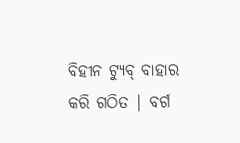ବିହୀନ ଟ୍ୟୁବ୍ ବାହାର କରି ଗଠିତ | ବର୍ଗ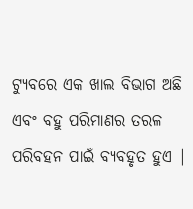ଟ୍ୟୁବରେ ଏକ ଖାଲ ବିଭାଗ ଅଛି ଏବଂ ବହୁ ପରିମାଣର ତରଳ ପରିବହନ ପାଇଁ ବ୍ୟବହୃତ ହୁଏ |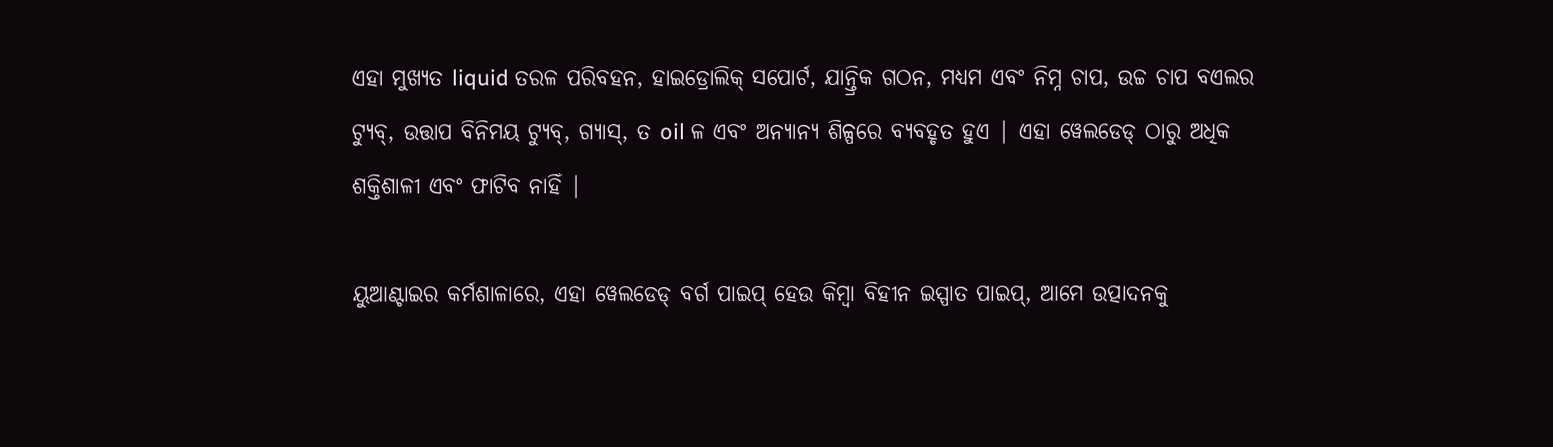ଏହା ମୁଖ୍ୟତ liquid ତରଳ ପରିବହନ, ହାଇଡ୍ରୋଲିକ୍ ସପୋର୍ଟ, ଯାନ୍ତ୍ରିକ ଗଠନ, ମଧ୍ୟମ ଏବଂ ନିମ୍ନ ଚାପ, ଉଚ୍ଚ ଚାପ ବଏଲର ଟ୍ୟୁବ୍, ଉତ୍ତାପ ବିନିମୟ ଟ୍ୟୁବ୍, ଗ୍ୟାସ୍, ତ oil ଳ ଏବଂ ଅନ୍ୟାନ୍ୟ ଶିଳ୍ପରେ ବ୍ୟବହୃତ ହୁଏ | ଏହା ୱେଲଡେଡ୍ ଠାରୁ ଅଧିକ ଶକ୍ତିଶାଳୀ ଏବଂ ଫାଟିବ ନାହିଁ |

ୟୁଆଣ୍ଟାଇର କର୍ମଶାଳାରେ, ଏହା ୱେଲଡେଡ୍ ବର୍ଗ ପାଇପ୍ ହେଉ କିମ୍ବା ବିହୀନ ଇସ୍ପାତ ପାଇପ୍, ଆମେ ଉତ୍ପାଦନକୁ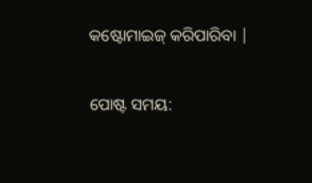କଷ୍ଟୋମାଇଜ୍ କରିପାରିବା |


ପୋଷ୍ଟ ସମୟ: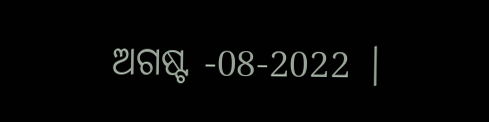ଅଗଷ୍ଟ -08-2022 |